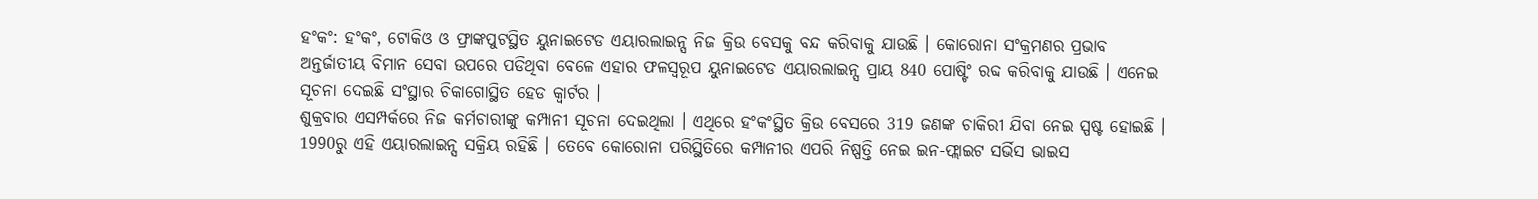ହଂକଂ: ହଂକଂ, ଟୋକିଓ ଓ ଫ୍ରାଙ୍କପୁଟସ୍ଥିତ ୟୁନାଇଟେଡ ଏୟାରଲାଇନ୍ସ ନିଜ କ୍ରିଉ ବେସକୁ ବନ୍ଦ କରିବାକୁ ଯାଉଛି । କୋରୋନା ସଂକ୍ରମଣର ପ୍ରଭାବ ଅନ୍ତର୍ଜାତୀୟ ବିମାନ ସେବା ଉପରେ ପଡିଥିବା ବେଳେ ଏହାର ଫଳସ୍ବରୂପ ୟୁନାଇଟେଡ ଏୟାରଲାଇନ୍ସ ପ୍ରାୟ 840 ପୋଷ୍ଟିଂ ରବ୍ଦ କରିବାକୁ ଯାଉଛି । ଏନେଇ ସୂଚନା ଦେଇଛି ସଂସ୍ଥାର ଚିକାଗୋସ୍ଥିତ ହେଡ କ୍ବାର୍ଟର ।
ଶୁକ୍ରବାର ଏସମ୍ପର୍କରେ ନିଜ କର୍ମଚାରୀଙ୍କୁ କମ୍ପାନୀ ସୂଚନା ଦେଇଥିଲା । ଏଥିରେ ହଂକଂସ୍ଥିତ କ୍ରିଉ ବେସରେ 319 ଜଣଙ୍କ ଚାକିରୀ ଯିବା ନେଇ ସ୍ପଷ୍ଟ ହୋଇଛି । 1990ରୁ ଏହି ଏୟାରଲାଇନ୍ସ ସକ୍ରିୟ ରହିଛି । ତେବେ କୋରୋନା ପରିସ୍ଥିତିରେ କମ୍ପାନୀର ଏପରି ନିଷ୍ପତ୍ତି ନେଇ ଇନ-ଫ୍ଲାଇଟ ସର୍ଭିସ ଭାଇସ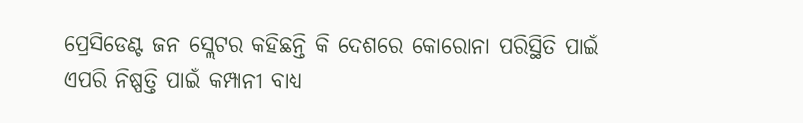ପ୍ରେସିଡେଣ୍ଟ ଜନ ସ୍ଲେଟର କହିଛନ୍ତି କି ଦେଶରେ କୋରୋନା ପରିସ୍ଥିତି ପାଇଁ ଏପରି ନିଷ୍ପତ୍ତି ପାଇଁ କମ୍ପାନୀ ବାଧ୍ୟ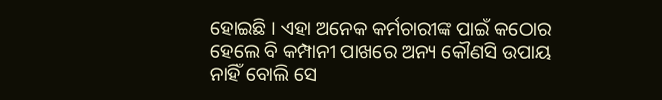ହୋଇଛି । ଏହା ଅନେକ କର୍ମଚାରୀଙ୍କ ପାଇଁ କଠୋର ହେଲେ ବି କମ୍ପାନୀ ପାଖରେ ଅନ୍ୟ କୌଣସି ଉପାୟ ନାହିଁ ବୋଲି ସେ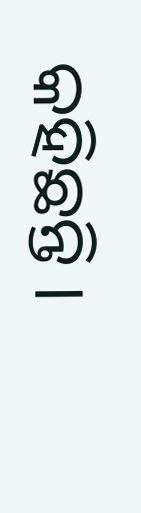କହିଛନ୍ତି ।